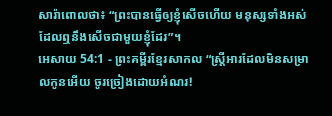សារ៉ាពោលថា៖ “ព្រះបានធ្វើឲ្យខ្ញុំសើចហើយ មនុស្សទាំងអស់ដែលឮនឹងសើចជាមួយខ្ញុំដែរ”។
អេសាយ 54:1 - ព្រះគម្ពីរខ្មែរសាកល “ស្ត្រីអារដែលមិនសម្រាលកូនអើយ ចូរច្រៀងដោយអំណរ!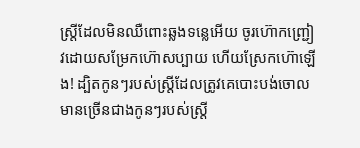ស្ត្រីដែលមិនឈឺពោះឆ្លងទន្លេអើយ ចូរហ៊ោកញ្ជ្រៀវដោយសម្រែកហ៊ោសប្បាយ ហើយស្រែកហ៊ោឡើង! ដ្បិតកូនៗរបស់ស្ត្រីដែលត្រូវគេបោះបង់ចោល មានច្រើនជាងកូនៗរបស់ស្ត្រី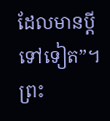ដែលមានប្ដីទៅទៀត”។ ព្រះ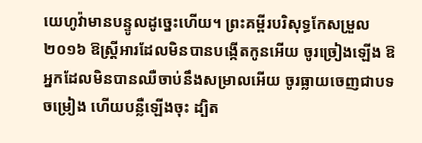យេហូវ៉ាមានបន្ទូលដូច្នេះហើយ។ ព្រះគម្ពីរបរិសុទ្ធកែសម្រួល ២០១៦ ឱស្ត្រីអារដែលមិនបានបង្កើតកូនអើយ ចូរច្រៀងឡើង ឱអ្នកដែលមិនបានឈឺចាប់នឹងសម្រាលអើយ ចូរធ្លាយចេញជាបទចម្រៀង ហើយបន្លឺឡើងចុះ ដ្បិត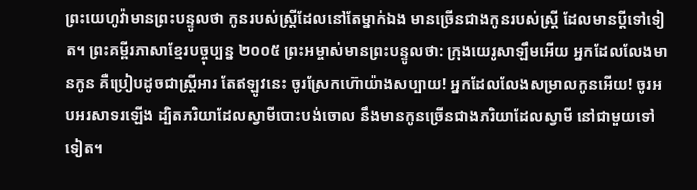ព្រះយេហូវ៉ាមានព្រះបន្ទូលថា កូនរបស់ស្ត្រីដែលនៅតែម្នាក់ឯង មានច្រើនជាងកូនរបស់ស្ត្រី ដែលមានប្តីទៅទៀត។ ព្រះគម្ពីរភាសាខ្មែរបច្ចុប្បន្ន ២០០៥ ព្រះអម្ចាស់មានព្រះបន្ទូលថា: ក្រុងយេរូសាឡឹមអើយ អ្នកដែលលែងមានកូន គឺប្រៀបដូចជាស្ត្រីអារ តែឥឡូវនេះ ចូរស្រែកហ៊ោយ៉ាងសប្បាយ! អ្នកដែលលែងសម្រាលកូនអើយ! ចូរអបអរសាទរឡើង ដ្បិតភរិយាដែលស្វាមីបោះបង់ចោល នឹងមានកូនច្រើនជាងភរិយាដែលស្វាមី នៅជាមួយទៅទៀត។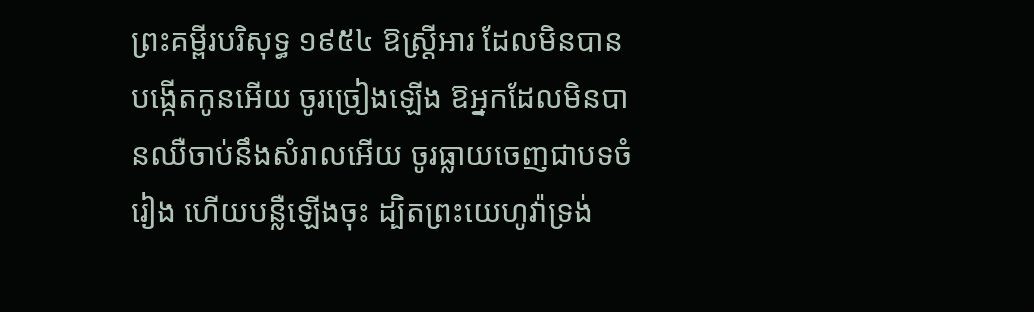ព្រះគម្ពីរបរិសុទ្ធ ១៩៥៤ ឱស្ត្រីអារ ដែលមិនបានបង្កើតកូនអើយ ចូរច្រៀងឡើង ឱអ្នកដែលមិនបានឈឺចាប់នឹងសំរាលអើយ ចូរធ្លាយចេញជាបទចំរៀង ហើយបន្លឺឡើងចុះ ដ្បិតព្រះយេហូវ៉ាទ្រង់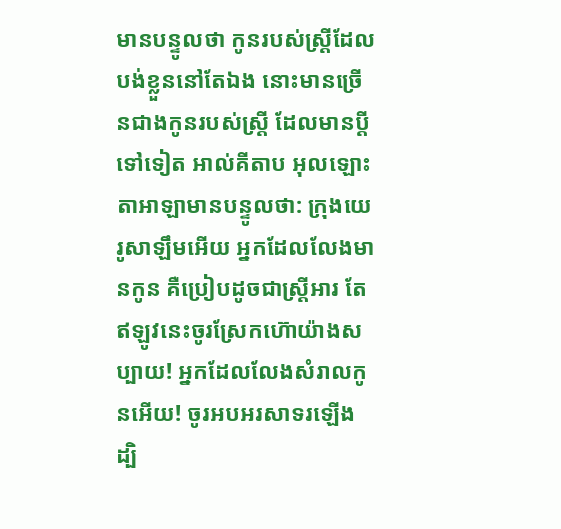មានបន្ទូលថា កូនរបស់ស្ត្រីដែលបង់ខ្លួននៅតែឯង នោះមានច្រើនជាងកូនរបស់ស្ត្រី ដែលមានប្ដីទៅទៀត អាល់គីតាប អុលឡោះតាអាឡាមានបន្ទូលថា: ក្រុងយេរូសាឡឹមអើយ អ្នកដែលលែងមានកូន គឺប្រៀបដូចជាស្ត្រីអារ តែឥឡូវនេះចូរស្រែកហ៊ោយ៉ាងសប្បាយ! អ្នកដែលលែងសំរាលកូនអើយ! ចូរអបអរសាទរឡើង ដ្បិ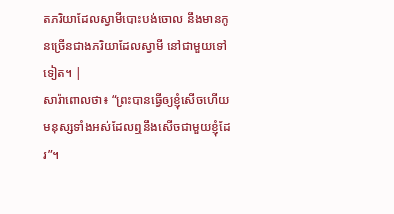តភរិយាដែលស្វាមីបោះបង់ចោល នឹងមានកូនច្រើនជាងភរិយាដែលស្វាមី នៅជាមួយទៅទៀត។ |
សារ៉ាពោលថា៖ “ព្រះបានធ្វើឲ្យខ្ញុំសើចហើយ មនុស្សទាំងអស់ដែលឮនឹងសើចជាមួយខ្ញុំដែរ”។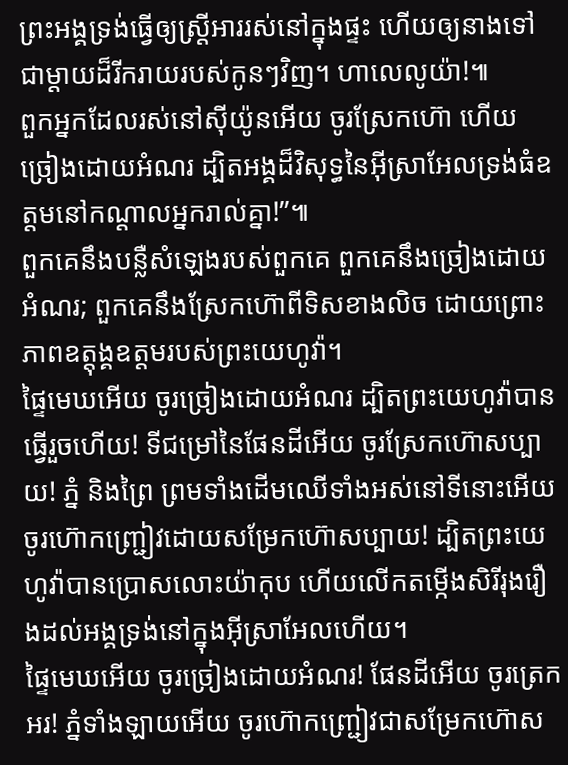ព្រះអង្គទ្រង់ធ្វើឲ្យស្ត្រីអាររស់នៅក្នុងផ្ទះ ហើយឲ្យនាងទៅជាម្ដាយដ៏រីករាយរបស់កូនៗវិញ។ ហាលេលូយ៉ា!៕
ពួកអ្នកដែលរស់នៅស៊ីយ៉ូនអើយ ចូរស្រែកហ៊ោ ហើយច្រៀងដោយអំណរ ដ្បិតអង្គដ៏វិសុទ្ធនៃអ៊ីស្រាអែលទ្រង់ធំឧត្ដមនៅកណ្ដាលអ្នករាល់គ្នា!”៕
ពួកគេនឹងបន្លឺសំឡេងរបស់ពួកគេ ពួកគេនឹងច្រៀងដោយអំណរ; ពួកគេនឹងស្រែកហ៊ោពីទិសខាងលិច ដោយព្រោះភាពឧត្ដុង្គឧត្ដមរបស់ព្រះយេហូវ៉ា។
ផ្ទៃមេឃអើយ ចូរច្រៀងដោយអំណរ ដ្បិតព្រះយេហូវ៉ាបានធ្វើរួចហើយ! ទីជម្រៅនៃផែនដីអើយ ចូរស្រែកហ៊ោសប្បាយ! ភ្នំ និងព្រៃ ព្រមទាំងដើមឈើទាំងអស់នៅទីនោះអើយ ចូរហ៊ោកញ្ជ្រៀវដោយសម្រែកហ៊ោសប្បាយ! ដ្បិតព្រះយេហូវ៉ាបានប្រោសលោះយ៉ាកុប ហើយលើកតម្កើងសិរីរុងរឿងដល់អង្គទ្រង់នៅក្នុងអ៊ីស្រាអែលហើយ។
ផ្ទៃមេឃអើយ ចូរច្រៀងដោយអំណរ! ផែនដីអើយ ចូរត្រេកអរ! ភ្នំទាំងឡាយអើយ ចូរហ៊ោកញ្ជ្រៀវជាសម្រែកហ៊ោស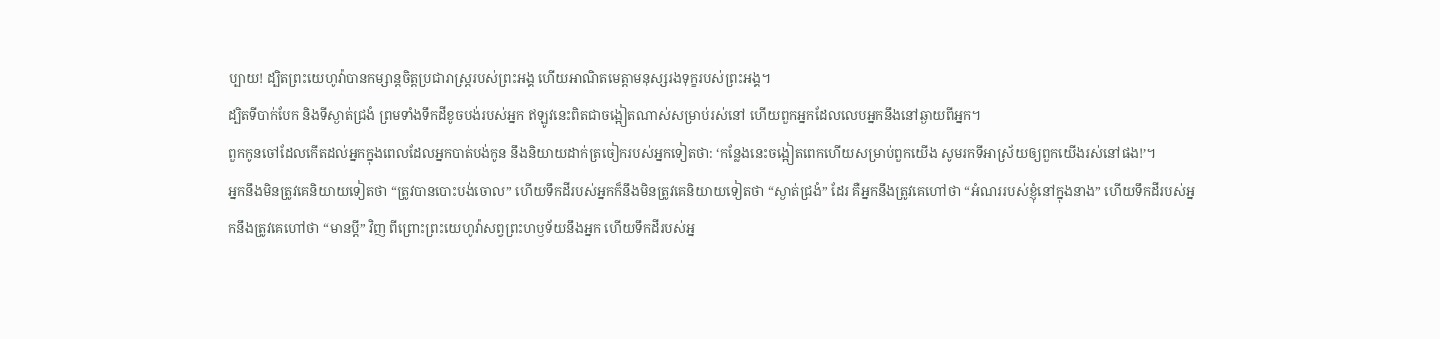ប្បាយ! ដ្បិតព្រះយេហូវ៉ាបានកម្សាន្តចិត្តប្រជារាស្ត្ររបស់ព្រះអង្គ ហើយអាណិតមេត្តាមនុស្សរងទុក្ខរបស់ព្រះអង្គ។
ដ្បិតទីបាក់បែក និងទីស្ងាត់ជ្រងំ ព្រមទាំងទឹកដីខូចបង់របស់អ្នក ឥឡូវនេះពិតជាចង្អៀតណាស់សម្រាប់រស់នៅ ហើយពួកអ្នកដែលលេបអ្នកនឹងនៅឆ្ងាយពីអ្នក។
ពួកកូនចៅដែលកើតដល់អ្នកក្នុងពេលដែលអ្នកបាត់បង់កូន នឹងនិយាយដាក់ត្រចៀករបស់អ្នកទៀតថា: ‘កន្លែងនេះចង្អៀតពេកហើយសម្រាប់ពួកយើង សូមរកទីអាស្រ័យឲ្យពួកយើងរស់នៅផង!’។
អ្នកនឹងមិនត្រូវគេនិយាយទៀតថា “ត្រូវបានបោះបង់ចោល” ហើយទឹកដីរបស់អ្នកក៏នឹងមិនត្រូវគេនិយាយទៀតថា “ស្ងាត់ជ្រងំ” ដែរ គឺអ្នកនឹងត្រូវគេហៅថា “អំណររបស់ខ្ញុំនៅក្នុងនាង” ហើយទឹកដីរបស់អ្នកនឹងត្រូវគេហៅថា “មានប្ដី” វិញ ពីព្រោះព្រះយេហូវ៉ាសព្វព្រះហឫទ័យនឹងអ្នក ហើយទឹកដីរបស់អ្ន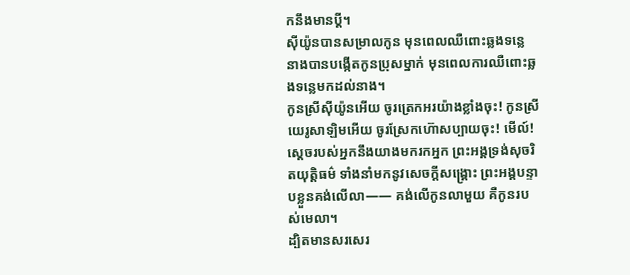កនឹងមានប្ដី។
ស៊ីយ៉ូនបានសម្រាលកូន មុនពេលឈឺពោះឆ្លងទន្លេ នាងបានបង្កើតកូនប្រុសម្នាក់ មុនពេលការឈឺពោះឆ្លងទន្លេមកដល់នាង។
កូនស្រីស៊ីយ៉ូនអើយ ចូរត្រេកអរយ៉ាងខ្លាំងចុះ! កូនស្រីយេរូសាឡិមអើយ ចូរស្រែកហ៊ោសប្បាយចុះ! មើល៍! ស្ដេចរបស់អ្នកនឹងយាងមករកអ្នក ព្រះអង្គទ្រង់សុចរិតយុត្តិធម៌ ទាំងនាំមកនូវសេចក្ដីសង្គ្រោះ ព្រះអង្គបន្ទាបខ្លួនគង់លើលា—— គង់លើកូនលាមួយ គឺកូនរបស់មេលា។
ដ្បិតមានសរសេរ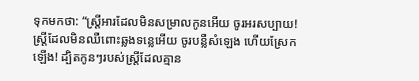ទុកមកថា: “ស្ត្រីអារដែលមិនសម្រាលកូនអើយ ចូរអរសប្បាយ! ស្ត្រីដែលមិនឈឺពោះឆ្លងទន្លេអើយ ចូរបន្លឺសំឡេង ហើយស្រែកឡើង! ដ្បិតកូនៗរបស់ស្ត្រីដែលគ្មាន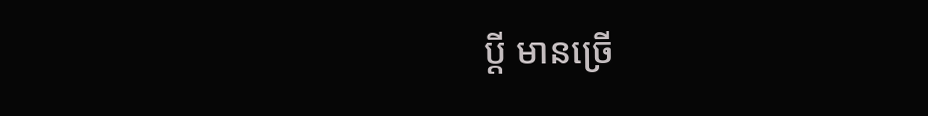ប្ដី មានច្រើ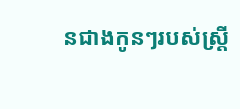នជាងកូនៗរបស់ស្ត្រី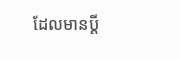ដែលមានប្ដី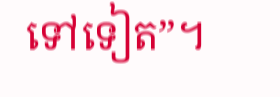ទៅទៀត”។